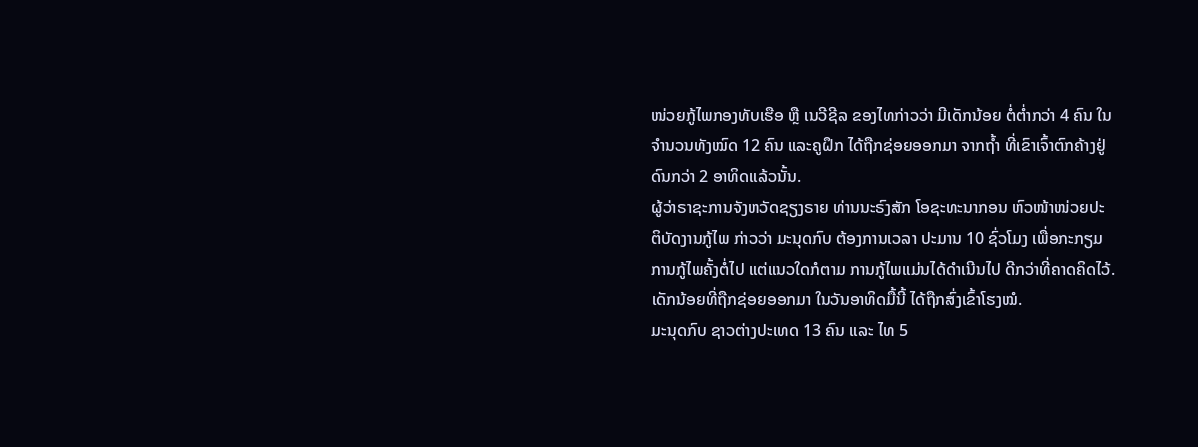ໜ່ວຍກູ້ໄພກອງທັບເຮືອ ຫຼື ເນວີຊີລ ຂອງໄທກ່າວວ່າ ມີເດັກນ້ອຍ ຕໍ່ຕ່ຳກວ່າ 4 ຄົນ ໃນ
ຈຳນວນທັງໝົດ 12 ຄົນ ແລະຄູຝຶກ ໄດ້ຖືກຊ່ອຍອອກມາ ຈາກຖ້ຳ ທີ່ເຂົາເຈົ້າຕົກຄ້າງຢູ່
ດົນກວ່າ 2 ອາທິດແລ້ວນັ້ນ.
ຜູ້ວ່າຣາຊະການຈັງຫວັດຊຽງຣາຍ ທ່ານນະຣົງສັກ ໂອຊະທະນາກອນ ຫົວໜ້າໜ່ວຍປະ
ຕິບັດງານກູ້ໄພ ກ່າວວ່າ ມະນຸດກົບ ຕ້ອງການເວລາ ປະມານ 10 ຊົ່ວໂມງ ເພື່ອກະກຽມ
ການກູ້ໄພຄັ້ງຕໍ່ໄປ ແຕ່ແນວໃດກໍຕາມ ການກູ້ໄພແມ່ນໄດ້ດຳເນີນໄປ ດີກວ່າທີ່ຄາດຄິດໄວ້.
ເດັກນ້ອຍທີ່ຖືກຊ່ອຍອອກມາ ໃນວັນອາທິດມື້ນີ້ ໄດ້ຖືກສົ່ງເຂົ້າໂຮງໝໍ.
ມະນຸດກົບ ຊາວຕ່າງປະເທດ 13 ຄົນ ແລະ ໄທ 5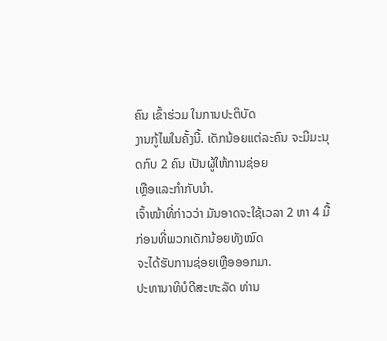ຄົນ ເຂົ້າຮ່ວມ ໃນການປະຕິບັດ
ງານກູ້ໄພໃນຄັ້ງນີ້. ເດັກນ້ອຍແຕ່ລະຄົນ ຈະມີມະນຸດກົບ 2 ຄົນ ເປັນຜູ້ໃຫ້ການຊ່ອຍ
ເຫຼືອແລະກຳກັບນຳ.
ເຈົ້າໜ້າທີ່ກ່າວວ່າ ມັນອາດຈະໃຊ້ເວລາ 2 ຫາ 4 ມື້ ກ່ອນທີ່ພວກເດັກນ້ອຍທັງໝົດ
ຈະໄດ້ຮັບການຊ່ອຍເຫຼືອອອກມາ.
ປະທານາທິບໍດີສະຫະລັດ ທ່ານ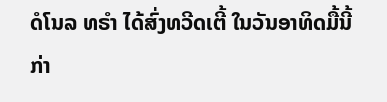ດໍໂນລ ທຣຳ ໄດ້ສົ່ງທວີດເຕີ້ ໃນວັນອາທິດມື້ນີ້ ກ່າ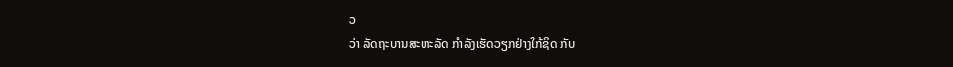ວ
ວ່າ ລັດຖະບານສະຫະລັດ ກຳລັງເຮັດວຽກຢ່າງໃກ້ຊິດ ກັບ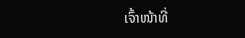ເຈົ້າໜ້າທີ່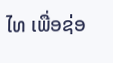ໄທ ເພື່ອຊ່ອ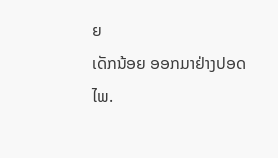ຍ
ເດັກນ້ອຍ ອອກມາຢ່າງປອດໄພ.